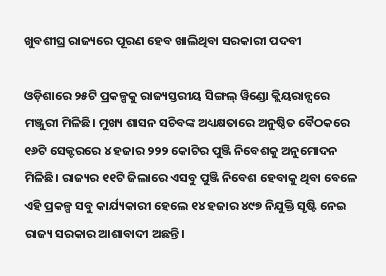ଖୁବଶୀଘ୍ର ରାଜ୍ୟରେ ପୂରଣ ହେବ ଖାଲିଥିବା ସରକାରୀ ପଦବୀ

ଓଡ଼ିଶାରେ ୨୫ଟି ପ୍ରକଳ୍ପକୁ ରାଜ୍ୟସ୍ତରୀୟ ସିଙ୍ଗଲ୍ ୱିଣ୍ଡୋ କ୍ଲିୟରାନ୍ସରେ ମଞ୍ଜୁରୀ ମିଳିଛି। ମୁଖ୍ୟ ଶାସନ ସଚିବଙ୍କ ଅଧ୍ୟକ୍ଷତାରେ ଅନୁଷ୍ଠିତ ବୈଠକରେ ୧୬ଟି ସେକ୍ଟରରେ ୪ ହଜାର ୨୨୨ କୋଟିର ପୁଞ୍ଜି ନିବେଶକୁ ଅନୁମୋଦନ ମିଳିଛି। ରାଜ୍ୟର ୧୧ଟି ଜିଲାରେ ଏସବୁ ପୁଞ୍ଜି ନିବେଶ ହେବାକୁ ଥିବା ବେଳେ ଏହି ପ୍ରକଳ୍ପ ସବୁ କାର୍ଯ୍ୟକାରୀ ହେଲେ ୧୪ ହଜାର ୪୯୭ ନିଯୁକ୍ତି ସୃଷ୍ଟି ନେଇ ରାଜ୍ୟ ସରକାର ଆଶାବାଦୀ ଅଛନ୍ତି।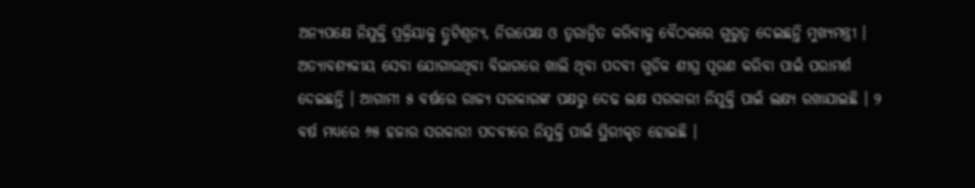ଅନ୍ୟପକ୍ଷେ ନିଯୁକ୍ତି ପ୍ରକ୍ରିୟାକୁ ତ୍ରୁଟିଶୂନ୍ୟ, ନିରପେକ୍ଷ ଓ ତ୍ବରାନ୍ୱିତ କରିବାକୁ ବୈଠକରେ ଗୁରୁତ୍ବ ଦେଇଛନ୍ତି ମୁଖ୍ୟମନ୍ତ୍ରୀ । ଅତ୍ୟାବଶ୍ୟକୀୟ ସେବା ଯୋଗାଉଥିବା ବିଭାଗରେ ଖାଲି ଥିବା ପଦବୀ ଗୁଡିକ ଶୀଘ୍ର ପୂରଣ କରିବା ପାଇଁ ପରାମର୍ଶ ଦେଇଛନ୍ତି । ଆଗାମୀ ୫ ବର୍ଷରେ ରାଜ୍ୟ ସରକାରଙ୍କ ପକ୍ଷରୁ ଦେଢ ଲକ୍ଷ ସରକାରୀ ନିଯୁକ୍ତି ପାଇଁ ଲକ୍ଷ୍ୟ ରଖାଯାଇଛି । ୨ ବର୍ଷ ମଧ୍ୟରେ ୬୫ ହଜାର ସରକାରୀ ପଦବୀରେ ନିଯୁକ୍ତି ପାଇଁ ସ୍ଥିରୀକୃତ ହୋଇଛି ।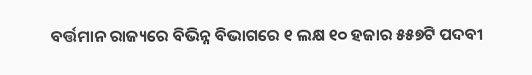ବର୍ତ୍ତମାନ ରାଜ୍ୟରେ ବିଭିନ୍ନ ବିଭାଗରେ ୧ ଲକ୍ଷ ୧୦ ହଜାର ୫୫୭ଟି ପଦବୀ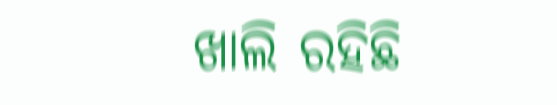ଖାଲି ରହିଛି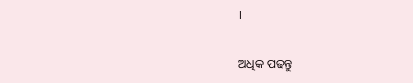।

ଅଧିକ ପଢନ୍ତୁ